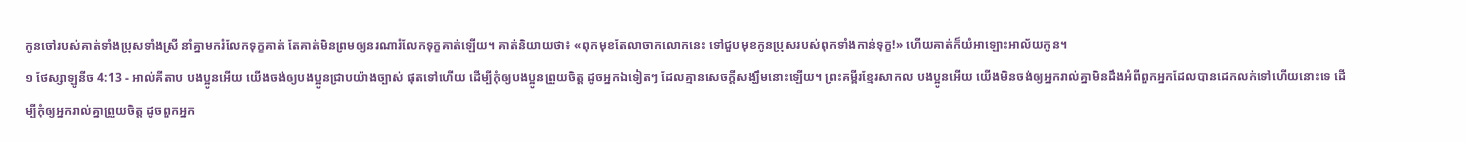កូនចៅរបស់គាត់ទាំងប្រុសទាំងស្រី នាំគ្នាមករំលែកទុក្ខគាត់ តែគាត់មិនព្រមឲ្យនរណារំលែកទុក្ខគាត់ឡើយ។ គាត់និយាយថា៖ «ពុកមុខតែលាចាកលោកនេះ ទៅជួបមុខកូនប្រុសរបស់ពុកទាំងកាន់ទុក្ខ!» ហើយគាត់ក៏យំអាឡោះអាល័យកូន។
១ ថែស្សាឡូនីច 4:13 - អាល់គីតាប បងប្អូនអើយ យើងចង់ឲ្យបងប្អូនជ្រាបយ៉ាងច្បាស់ ផុតទៅហើយ ដើម្បីកុំឲ្យបងប្អូនព្រួយចិត្ដ ដូចអ្នកឯទៀតៗ ដែលគ្មានសេចក្ដីសង្ឃឹមនោះឡើយ។ ព្រះគម្ពីរខ្មែរសាកល បងប្អូនអើយ យើងមិនចង់ឲ្យអ្នករាល់គ្នាមិនដឹងអំពីពួកអ្នកដែលបានដេកលក់ទៅហើយនោះទេ ដើម្បីកុំឲ្យអ្នករាល់គ្នាព្រួយចិត្ត ដូចពួកអ្នក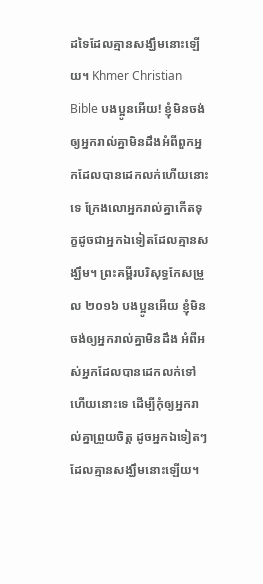ដទៃដែលគ្មានសង្ឃឹមនោះឡើយ។ Khmer Christian Bible បងប្អូនអើយ! ខ្ញុំមិនចង់ឲ្យអ្នករាល់គ្នាមិនដឹងអំពីពួកអ្នកដែលបានដេកលក់ហើយនោះទេ ក្រែងលោអ្នករាល់គ្នាកើតទុក្ខដូចជាអ្នកឯទៀតដែលគ្មានសង្ឃឹម។ ព្រះគម្ពីរបរិសុទ្ធកែសម្រួល ២០១៦ បងប្អូនអើយ ខ្ញុំមិនចង់ឲ្យអ្នករាល់គ្នាមិនដឹង អំពីអស់អ្នកដែលបានដេកលក់ទៅហើយនោះទេ ដើម្បីកុំឲ្យអ្នករាល់គ្នាព្រួយចិត្ត ដូចអ្នកឯទៀតៗដែលគ្មានសង្ឃឹមនោះឡើយ។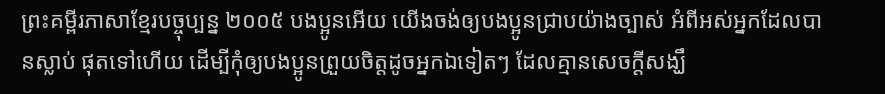ព្រះគម្ពីរភាសាខ្មែរបច្ចុប្បន្ន ២០០៥ បងប្អូនអើយ យើងចង់ឲ្យបងប្អូនជ្រាបយ៉ាងច្បាស់ អំពីអស់អ្នកដែលបានស្លាប់ ផុតទៅហើយ ដើម្បីកុំឲ្យបងប្អូនព្រួយចិត្តដូចអ្នកឯទៀតៗ ដែលគ្មានសេចក្ដីសង្ឃឹ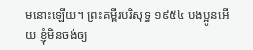មនោះឡើយ។ ព្រះគម្ពីរបរិសុទ្ធ ១៩៥៤ បងប្អូនអើយ ខ្ញុំមិនចង់ឲ្យ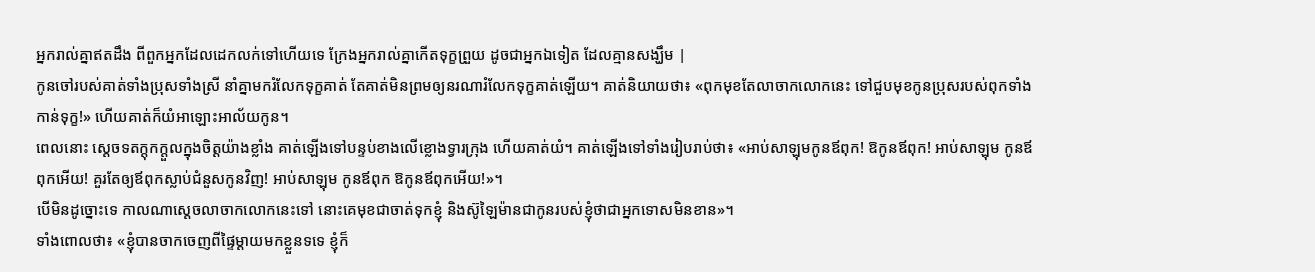អ្នករាល់គ្នាឥតដឹង ពីពួកអ្នកដែលដេកលក់ទៅហើយទេ ក្រែងអ្នករាល់គ្នាកើតទុក្ខព្រួយ ដូចជាអ្នកឯទៀត ដែលគ្មានសង្ឃឹម |
កូនចៅរបស់គាត់ទាំងប្រុសទាំងស្រី នាំគ្នាមករំលែកទុក្ខគាត់ តែគាត់មិនព្រមឲ្យនរណារំលែកទុក្ខគាត់ឡើយ។ គាត់និយាយថា៖ «ពុកមុខតែលាចាកលោកនេះ ទៅជួបមុខកូនប្រុសរបស់ពុកទាំងកាន់ទុក្ខ!» ហើយគាត់ក៏យំអាឡោះអាល័យកូន។
ពេលនោះ ស្តេចទតក្តុកក្តួលក្នុងចិត្តយ៉ាងខ្លាំង គាត់ឡើងទៅបន្ទប់ខាងលើខ្លោងទ្វារក្រុង ហើយគាត់យំ។ គាត់ឡើងទៅទាំងរៀបរាប់ថា៖ «អាប់សាឡុមកូនឪពុក! ឱកូនឪពុក! អាប់សាឡុម កូនឪពុកអើយ! គួរតែឲ្យឪពុកស្លាប់ជំនួសកូនវិញ! អាប់សាឡុម កូនឪពុក ឱកូនឪពុកអើយ!»។
បើមិនដូច្នោះទេ កាលណាស្តេចលាចាកលោកនេះទៅ នោះគេមុខជាចាត់ទុកខ្ញុំ និងស៊ូឡៃម៉ានជាកូនរបស់ខ្ញុំថាជាអ្នកទោសមិនខាន»។
ទាំងពោលថា៖ «ខ្ញុំបានចាកចេញពីផ្ទៃម្ដាយមកខ្លួនទទេ ខ្ញុំក៏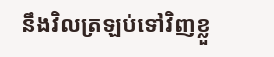នឹងវិលត្រឡប់ទៅវិញខ្លួ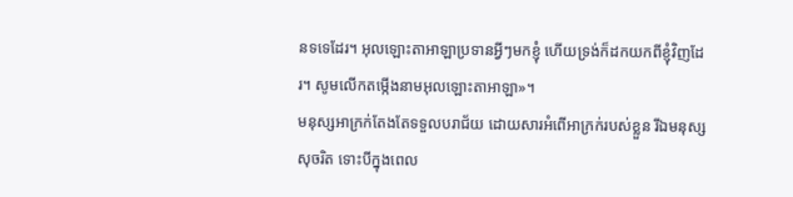នទទេដែរ។ អុលឡោះតាអាឡាប្រទានអ្វីៗមកខ្ញុំ ហើយទ្រង់ក៏ដកយកពីខ្ញុំវិញដែរ។ សូមលើកតម្កើងនាមអុលឡោះតាអាឡា»។
មនុស្សអាក្រក់តែងតែទទួលបរាជ័យ ដោយសារអំពើអាក្រក់របស់ខ្លួន រីឯមនុស្សសុចរិត ទោះបីក្នុងពេល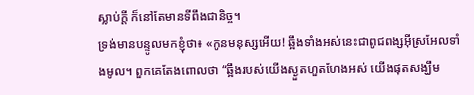ស្លាប់ក្ដី ក៏នៅតែមានទីពឹងជានិច្ច។
ទ្រង់មានបន្ទូលមកខ្ញុំថា៖ «កូនមនុស្សអើយ! ឆ្អឹងទាំងអស់នេះជាពូជពង្សអ៊ីស្រអែលទាំងមូល។ ពួកគេតែងពោលថា “ឆ្អឹងរបស់យើងស្ងួតហួតហែងអស់ យើងផុតសង្ឃឹម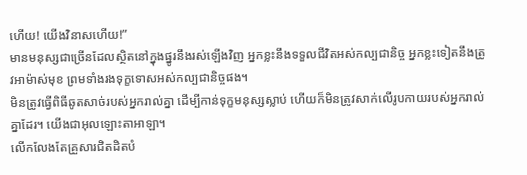ហើយ! យើងវិនាសហើយ!”
មានមនុស្សជាច្រើនដែលស្ថិតនៅក្នុងផ្នូរនឹងរស់ឡើងវិញ អ្នកខ្លះនឹងទទួលជីវិតអស់កល្បជានិច្ច អ្នកខ្លះទៀតនឹងត្រូវអាម៉ាស់មុខ ព្រមទាំងរងទុក្ខទោសអស់កល្បជានិច្ចផង។
មិនត្រូវធ្វើពិធីឆូតសាច់របស់អ្នករាល់គ្នា ដើម្បីកាន់ទុក្ខមនុស្សស្លាប់ ហើយក៏មិនត្រូវសាក់លើរូបកាយរបស់អ្នករាល់គ្នាដែរ។ យើងជាអុលឡោះតាអាឡា។
លើកលែងតែគ្រួសារជិតដិតបំ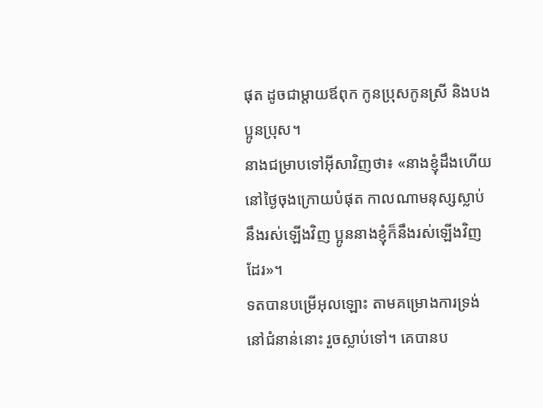ផុត ដូចជាម្តាយឪពុក កូនប្រុសកូនស្រី និងបងប្អូនប្រុស។
នាងជម្រាបទៅអ៊ីសាវិញថា៖ «នាងខ្ញុំដឹងហើយ នៅថ្ងៃចុងក្រោយបំផុត កាលណាមនុស្សស្លាប់នឹងរស់ឡើងវិញ ប្អូននាងខ្ញុំក៏នឹងរស់ឡើងវិញដែរ»។
ទតបានបម្រើអុលឡោះ តាមគម្រោងការទ្រង់នៅជំនាន់នោះ រួចស្លាប់ទៅ។ គេបានប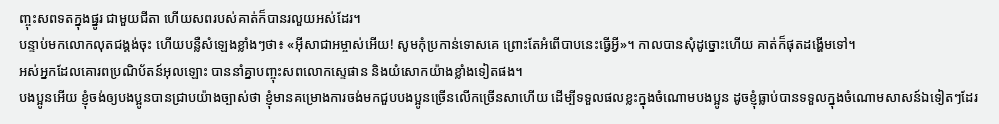ញ្ចុះសពទតក្នុងផ្នូរ ជាមួយជីតា ហើយសពរបស់គាត់ក៏បានរលួយអស់ដែរ។
បន្ទាប់មកលោកលុតជង្គង់ចុះ ហើយបន្លឺសំឡេងខ្លាំងៗថា៖ «អ៊ីសាជាអម្ចាស់អើយ! សូមកុំប្រកាន់ទោសគេ ព្រោះតែអំពើបាបនេះធ្វើអ្វី»។ កាលបានសុំដូច្នោះហើយ គាត់ក៏ផុតដង្ហើមទៅ។
អស់អ្នកដែលគោរពប្រណិប័តន៍អុលឡោះ បាននាំគ្នាបញ្ចុះសពលោកស្ទេផាន និងយំសោកយ៉ាងខ្លាំងទៀតផង។
បងប្អូនអើយ ខ្ញុំចង់ឲ្យបងប្អូនបានជ្រាបយ៉ាងច្បាស់ថា ខ្ញុំមានគម្រោងការចង់មកជួបបងប្អូនច្រើនលើកច្រើនសាហើយ ដើម្បីទទួលផលខ្លះក្នុងចំណោមបងប្អូន ដូចខ្ញុំធ្លាប់បានទទួលក្នុងចំណោមសាសន៍ឯទៀតៗដែរ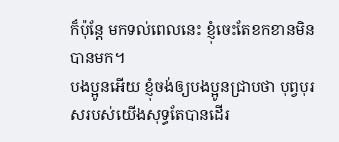ក៏ប៉ុន្ដែ មកទល់ពេលនេះ ខ្ញុំចេះតែខកខានមិនបានមក។
បងប្អូនអើយ ខ្ញុំចង់ឲ្យបងប្អូនជ្រាបថា បុព្វបុរសរបស់យើងសុទ្ធតែបានដើរ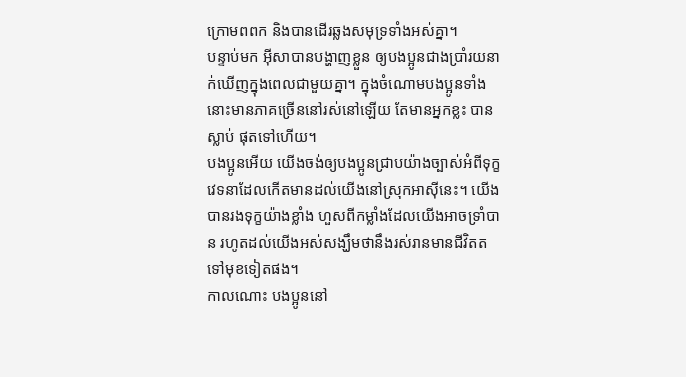ក្រោមពពក និងបានដើរឆ្លងសមុទ្រទាំងអស់គ្នា។
បន្ទាប់មក អ៊ីសាបានបង្ហាញខ្លួន ឲ្យបងប្អូនជាងប្រាំរយនាក់ឃើញក្នុងពេលជាមួយគ្នា។ ក្នុងចំណោមបងប្អូនទាំងនោះមានភាគច្រើននៅរស់នៅឡើយ តែមានអ្នកខ្លះ បានស្លាប់ ផុតទៅហើយ។
បងប្អូនអើយ យើងចង់ឲ្យបងប្អូនជ្រាបយ៉ាងច្បាស់អំពីទុក្ខវេទនាដែលកើតមានដល់យើងនៅស្រុកអាស៊ីនេះ។ យើងបានរងទុក្ខយ៉ាងខ្លាំង ហួសពីកម្លាំងដែលយើងអាចទ្រាំបាន រហូតដល់យើងអស់សង្ឃឹមថានឹងរស់រានមានជីវិតតទៅមុខទៀតផង។
កាលណោះ បងប្អូននៅ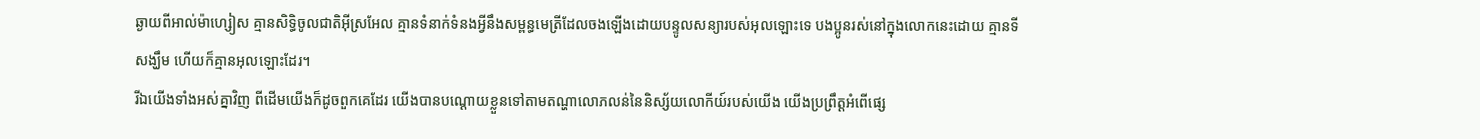ឆ្ងាយពីអាល់ម៉ាហ្សៀស គ្មានសិទ្ធិចូលជាតិអ៊ីស្រអែល គ្មានទំនាក់ទំនងអ្វីនឹងសម្ពន្ធមេត្រីដែលចងឡើងដោយបន្ទូលសន្យារបស់អុលឡោះទេ បងប្អូនរស់នៅក្នុងលោកនេះដោយ គ្មានទីសង្ឃឹម ហើយក៏គ្មានអុលឡោះដែរ។
រីឯយើងទាំងអស់គ្នាវិញ ពីដើមយើងក៏ដូចពួកគេដែរ យើងបានបណ្ដោយខ្លួនទៅតាមតណ្ហាលោភលន់នៃនិស្ស័យលោកីយ៍របស់យើង យើងប្រព្រឹត្ដអំពើផ្សេ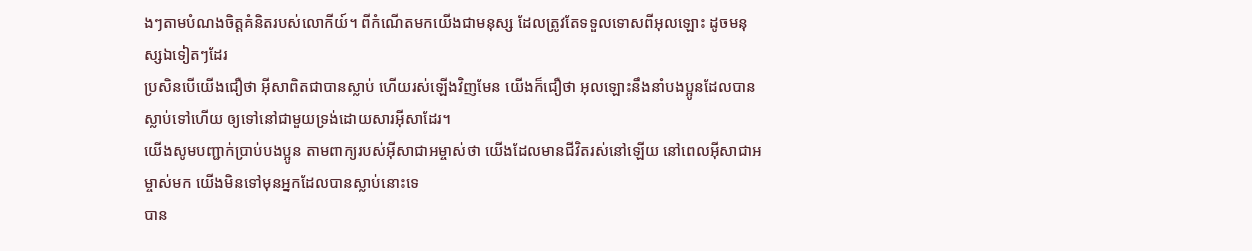ងៗតាមបំណងចិត្ដគំនិតរបស់លោកីយ៍។ ពីកំណើតមកយើងជាមនុស្ស ដែលត្រូវតែទទួលទោសពីអុលឡោះ ដូចមនុស្សឯទៀតៗដែរ
ប្រសិនបើយើងជឿថា អ៊ីសាពិតជាបានស្លាប់ ហើយរស់ឡើងវិញមែន យើងក៏ជឿថា អុលឡោះនឹងនាំបងប្អូនដែលបានស្លាប់ទៅហើយ ឲ្យទៅនៅជាមួយទ្រង់ដោយសារអ៊ីសាដែរ។
យើងសូមបញ្ជាក់ប្រាប់បងប្អូន តាមពាក្យរបស់អ៊ីសាជាអម្ចាស់ថា យើងដែលមានជីវិតរស់នៅឡើយ នៅពេលអ៊ីសាជាអម្ចាស់មក យើងមិនទៅមុនអ្នកដែលបានស្លាប់នោះទេ
បាន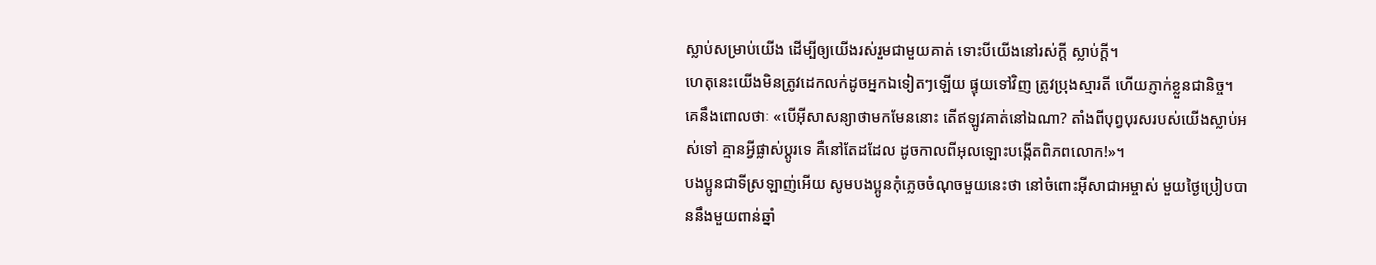ស្លាប់សម្រាប់យើង ដើម្បីឲ្យយើងរស់រួមជាមួយគាត់ ទោះបីយើងនៅរស់ក្ដី ស្លាប់ក្ដី។
ហេតុនេះយើងមិនត្រូវដេកលក់ដូចអ្នកឯទៀតៗឡើយ ផ្ទុយទៅវិញ ត្រូវប្រុងស្មារតី ហើយភ្ញាក់ខ្លួនជានិច្ច។
គេនឹងពោលថាៈ «បើអ៊ីសាសន្យាថាមកមែននោះ តើឥឡូវគាត់នៅឯណា? តាំងពីបុព្វបុរសរបស់យើងស្លាប់អស់ទៅ គ្មានអ្វីផ្លាស់ប្ដូរទេ គឺនៅតែដដែល ដូចកាលពីអុលឡោះបង្កើតពិភពលោក!»។
បងប្អូនជាទីស្រឡាញ់អើយ សូមបងប្អូនកុំភ្លេចចំណុចមួយនេះថា នៅចំពោះអ៊ីសាជាអម្ចាស់ មួយថ្ងៃប្រៀបបាននឹងមួយពាន់ឆ្នាំ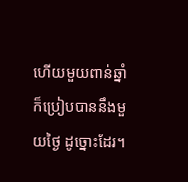ហើយមួយពាន់ឆ្នាំ ក៏ប្រៀបបាននឹងមួយថ្ងៃ ដូច្នោះដែរ។